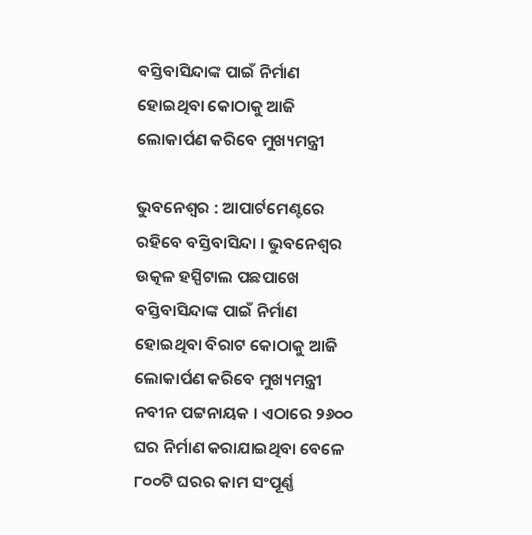ବସ୍ତିବାସିନ୍ଦାଙ୍କ ପାଇଁ ନିର୍ମାଣ ହୋଇଥିବା କୋଠାକୁ ଆଜି ଲୋକାର୍ପଣ କରିବେ ମୁଖ୍ୟମନ୍ତ୍ରୀ

ଭୁବନେଶ୍ୱର : ଆପାର୍ଟମେଣ୍ଟରେ ରହିବେ ବସ୍ତିବାସିନ୍ଦା । ଭୁବନେଶ୍ବର ଉତ୍କଳ ହସ୍ପିଟାଲ ପଛପାଖେ ବସ୍ତିବାସିନ୍ଦାଙ୍କ ପାଇଁ ନିର୍ମାଣ ହୋଇଥିବା ବିରାଟ କୋଠାକୁ ଆଜି ଲୋକାର୍ପଣ କରିବେ ମୁଖ୍ୟମନ୍ତ୍ରୀ ନବୀନ ପଟ୍ଟନାୟକ । ଏଠାରେ ୨୬୦୦ ଘର ନିର୍ମାଣ କରାଯାଇଥିବା ବେଳେ ୮୦୦ଟି ଘରର କାମ ସଂପୂର୍ଣ୍ଣ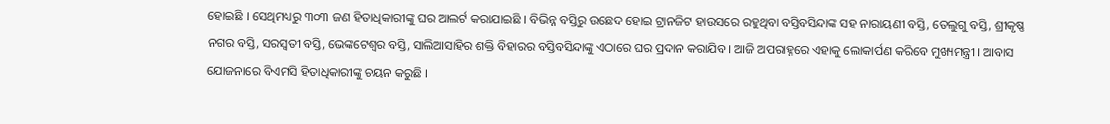ହୋଇଛି । ସେଥିମଧ୍ୟରୁ ୩୦୩ ଜଣ ହିତାଧିକାରୀଙ୍କୁ ଘର ଆଲର୍ଟ କରାଯାଇଛି । ବିଭିନ୍ନ ବସ୍ତିରୁ ଉଛେଦ ହୋଇ ଟ୍ରାନଜିଟ ହାଉସରେ ରହୁଥିବା ବସ୍ତିବସିନ୍ଦାଙ୍କ ସହ ନାରାୟଣୀ ବସ୍ତି, ତେଲୁଗୁ ବସ୍ତି, ଶ୍ରୀକୃଷ୍ଣ ନଗର ବସ୍ତି, ସରସ୍ବତୀ ବସ୍ତି, ଭେଙ୍କଟେଶ୍ବର ବସ୍ତି, ସାଲିଆସାହିର ଶକ୍ତି ବିହାରର ବସ୍ତିବସିନ୍ଦାଙ୍କୁ ଏଠାରେ ଘର ପ୍ରଦାନ କରାଯିବ । ଆଜି ଅପରାହ୍ନରେ ଏହାକୁ ଲୋକାର୍ପଣ କରିବେ ମୁଖ୍ୟମନ୍ତ୍ରୀ । ଆବାସ ଯୋଜନାରେ ବିଏମସି ହିତାଧିକାରୀଙ୍କୁ ଚୟନ କରୁଛି ।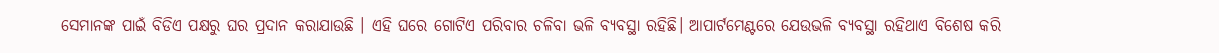ସେମାନଙ୍କ ପାଇଁ ବିଡିଏ ପକ୍ଷରୁ ଘର ପ୍ରଦାନ କରାଯାଉଛି । ଏହି ଘରେ ଗୋଟିଏ ପରିବାର ଚଳିବା ଭଳି ବ୍ୟବସ୍ଥା ରହିଛି। ଆପାର୍ଟମେଣ୍ଟରେ ଯେଉଭଳି ବ୍ୟବସ୍ଥା ରହିଥାଏ ବିଶେଷ କରି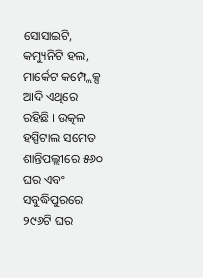ସୋସାଇଟି, କମ୍ୟୁନିଟି ହଲ, ମାର୍କେଟ କମ୍ପ୍ଲେକ୍ସ ଆଦି ଏଥିରେ ରହିଛି । ଉତ୍କଳ ହସ୍ପିଟାଲ ସମେତ ଶାନ୍ତିପଲ୍ଲୀରେ ୫୬୦ ଘର ଏବଂ ସବୁଦ୍ଧିପୁରରେ ୨୯୬ଟି ଘର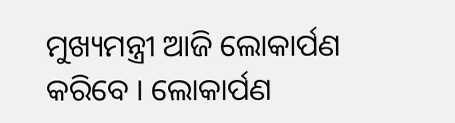ମୁଖ୍ୟମନ୍ତ୍ରୀ ଆଜି ଲୋକାର୍ପଣ କରିବେ । ଲୋକାର୍ପଣ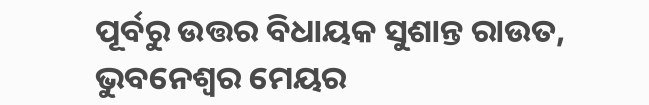ପୂର୍ବରୁ ଉତ୍ତର ବିଧାୟକ ସୁଶାନ୍ତ ରାଉତ, ଭୁବନେଶ୍ବର ମେୟର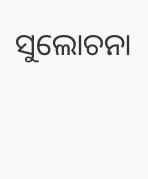ସୁଲୋଚନା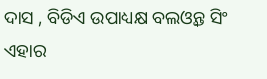ଦାସ , ବିଡିଏ ଉପାଧ୍ୟକ୍ଷ ବଲଓ୍ବନ୍ତ ସିଂ ଏହାର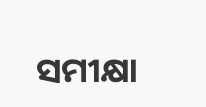ସମୀକ୍ଷା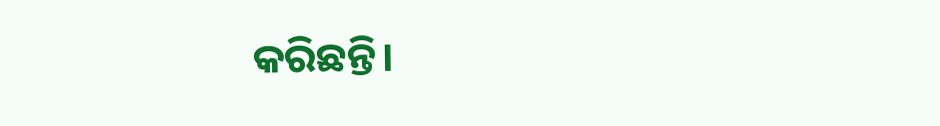କରିଛନ୍ତି।